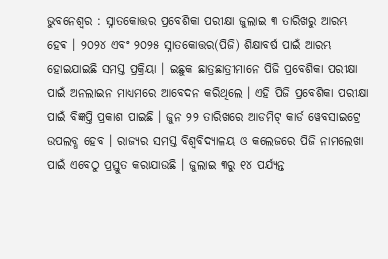ଭୁବନେଶ୍ୱର : ସ୍ନାତକୋତ୍ତର ପ୍ରବେଶିକା ପରୀକ୍ଷା ଜୁଲାଇ ୩ ତାରିଖରୁ ଆରମ୍ଭ ହେଵ । ୨୦୨୪ ଏବଂ ୨୦୨୫ ସ୍ନାତକୋତ୍ତର(ପିଜି) ଶିକ୍ଷାବର୍ଷ ପାଇଁ ଆରମ୍ଭ ହୋଇଯାଇଛି ସମସ୍ତ ପ୍ରକ୍ରିୟା । ଇଛୁକ ଛାତ୍ରଛାତ୍ରୀମାନେ ପିଜି ପ୍ରବେଶିକା ପରୀକ୍ଷା ପାଇଁ ଅନଲାଇନ ମାଧ୍ୟମରେ ଆବେଦନ କରିଥିଲେ । ଏହି ପିଜି ପ୍ରବେଶିକା ପରୀକ୍ଷା ପାଇଁ ବିଜ୍ଞପ୍ତି ପ୍ରକାଶ ପାଇଛି । ଜୁନ ୨୨ ତାରିଖରେ ଆଡମିଟ୍ କାର୍ଡ ୱେବସାଇଟ୍ରେ ଉପଲବ୍ଧ ହେବ । ରାଜ୍ୟର ସମସ୍ତ ବିଶ୍ବବିଦ୍ୟାଳୟ ଓ କଲେଜରେ ପିଜି ନାମଲେଖା ପାଇଁ ଏବେଠୁ ପ୍ରସ୍ତୁତ କରାଯାଉଛି । ଜୁଲାଇ ୩ରୁ ୧୪ ପର୍ଯ୍ୟନ୍ତ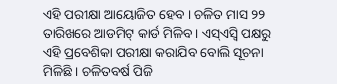ଏହି ପରୀକ୍ଷା ଆୟୋଜିତ ହେବ । ଚଳିତ ମାସ ୨୨ ତାରିଖରେ ଆଡମିଟ୍ କାର୍ଡ ମିଳିବ । ଏସ୍ଏସ୍ବି ପକ୍ଷରୁ ଏହି ପ୍ରବେଶିକା ପରୀକ୍ଷା କରାଯିବ ବୋଲି ସୂଚନା ମିଳିଛି । ଚଳିତବର୍ଷ ପିଜି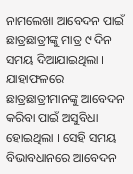ନାମଲେଖା ଆବେଦନ ପାଇଁ ଛାତ୍ରଛାତ୍ରୀଙ୍କୁ ମାତ୍ର ୯ ଦିନ ସମୟ ଦିଆଯାଇଥିଲା । ଯାହାଫଳରେ ଛାତ୍ରଛାତ୍ରୀମାନଙ୍କୁ ଆବେଦନ କରିବା ପାଇଁ ଅସୁବିଧା ହୋଇଥିଲା । ସେହି ସମୟ ବିଭାବଧାନରେ ଆବେଦନ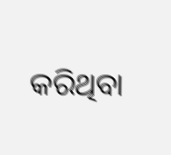କରିଥିବା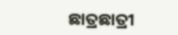ଛାତ୍ରଛାତ୍ରୀ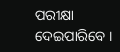ପରୀକ୍ଷା ଦେଇପାରିବେ ।